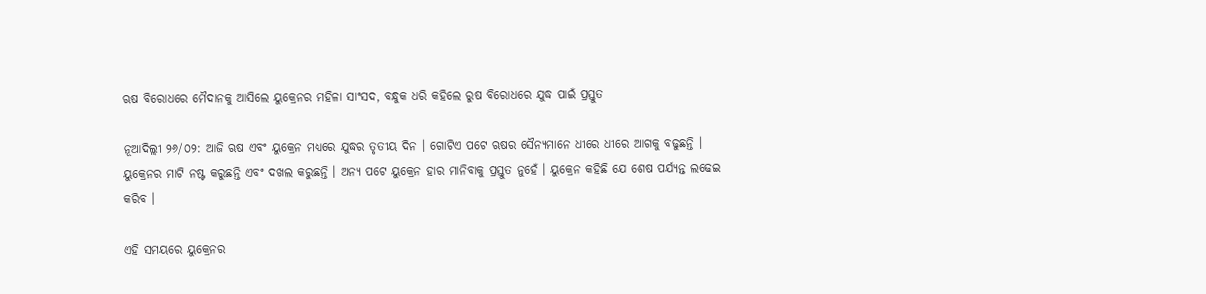ଋଷ ବିରୋଧରେ ମୈଦାନକୁ ଆସିଲେ ୟୁକ୍ରେନର ମହିଳା ସାଂସଦ, ବନ୍ଧୁକ ଧରି କହିଲେ ରୁଷ ବିରୋଧରେ ଯୁଦ୍ଧ ପାଇଁ ପ୍ରସ୍ତୁତ

ନୂଆଦିଲ୍ଲୀ ୨୬/୦୨: ଆଜି ଋଷ ଏବଂ ୟୁକ୍ରେନ ମଧ୍ୟରେ ଯୁଦ୍ଧର ତୃତୀୟ ଦିନ । ଗୋଟିଏ ପଟେ ଋଷର ସୈନ୍ୟମାନେ ଧୀରେ ଧୀରେ ଆଗକୁ ବଢୁଛନ୍ତି । ୟୁକ୍ରେନର ମାଟି ନଷ୍ଟ କରୁଛନ୍ତି ଏବଂ ଦଖଲ କରୁଛନ୍ତି । ଅନ୍ୟ ପଟେ ୟୁକ୍ରେନ ହାର ମାନିବାକୁ ପ୍ରସ୍ତୁତ ନୁହେଁ । ୟୁକ୍ରେନ କହିଛି ଯେ ଶେଷ ପର୍ଯ୍ୟନ୍ତ ଲଢେଇ କରିବ ।

ଏହି ସମୟରେ ୟୁକ୍ରେନର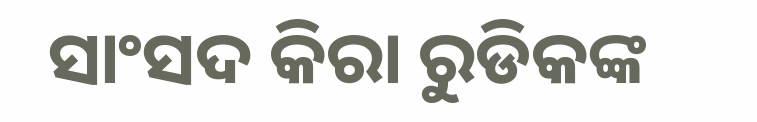ସାଂସଦ କିରା ରୁଡିକଙ୍କ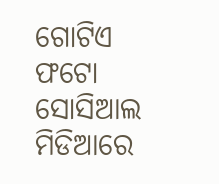ଗୋଟିଏ ଫଟୋ ସୋସିଆଲ ମିଡିଆରେ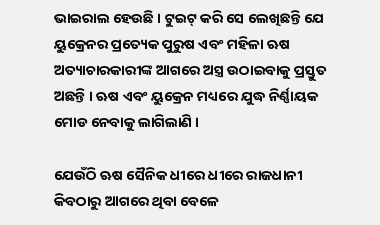ଭାଇରାଲ ହେଉଛି । ଟୁଇଟ୍ କରି ସେ ଲେଖିଛନ୍ତି ଯେ ୟୁକ୍ରେନର ପ୍ରତ୍ୟେକ ପୁରୁଷ ଏବଂ ମହିଳା ଋଷ ଅତ୍ୟାଚାରକାରୀଙ୍କ ଆଗରେ ଅସ୍ତ୍ର ଉଠାଇବାକୁ ପ୍ରସ୍ତୁତ ଅଛନ୍ତି । ଋଷ ଏବଂ ୟୁକ୍ରେନ ମଧ୍ୟରେ ଯୁଦ୍ଧ ନିର୍ଣ୍ଣାୟକ ମୋଡ ନେବାକୁ ଲାଗିଲାଣି ।

ଯେଉଁଠି ଋଷ ସୈନିକ ଧୀରେ ଧୀରେ ରାଜଧାନୀ କିବଠାରୁ ଆଗରେ ଥିବା ବେଳେ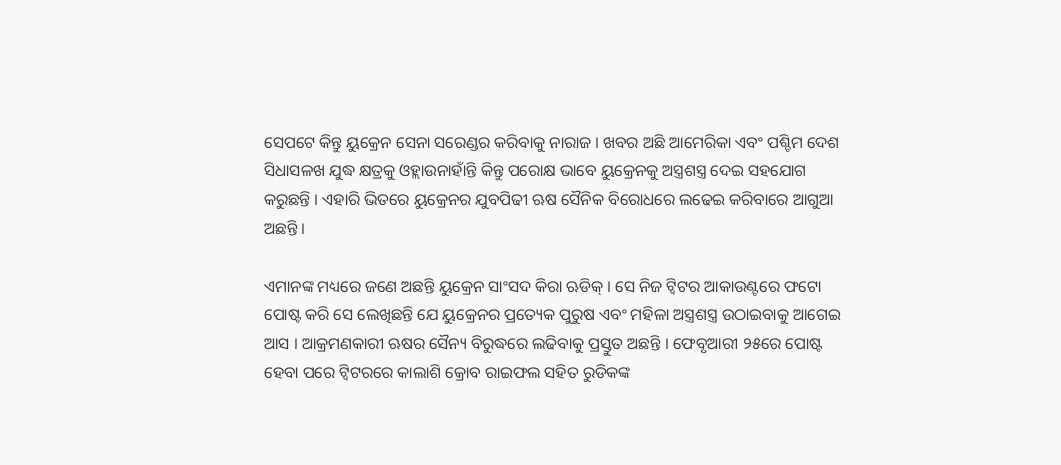ସେପଟେ କିନ୍ତୁ ୟୁକ୍ରେନ ସେନା ସରେଣ୍ଡର କରିବାକୁ ନାରାଜ । ଖବର ଅଛି ଆମେରିକା ଏବଂ ପଶ୍ଚିମ ଦେଶ ସିଧାସଳଖ ଯୁଦ୍ଧ କ୍ଷତ୍ରକୁ ଓହ୍ଲାଉନାହାଁନ୍ତି କିନ୍ତୁ ପରୋକ୍ଷ ଭାବେ ୟୁକ୍ରେନକୁ ଅସ୍ତ୍ରଶସ୍ତ୍ର ଦେଇ ସହଯୋଗ କରୁଛନ୍ତି । ଏହାରି ଭିତରେ ୟୁକ୍ରେନର ଯୁବପିଢୀ ଋଷ ସୈନିକ ବିରୋଧରେ ଲଢେଇ କରିବାରେ ଆଗୁଆ ଅଛନ୍ତି ।

ଏମାନଙ୍କ ମଧ୍ୟରେ ଜଣେ ଅଛନ୍ତି ୟୁକ୍ରେନ ସାଂସଦ କିରା ଋଡିକ୍ । ସେ ନିଜ ଟ୍ୱିଟର ଆକାଉଣ୍ଟରେ ଫଟୋ ପୋଷ୍ଟ କରି ସେ ଲେଖିଛନ୍ତି ଯେ ୟୁକ୍ରେନର ପ୍ରତ୍ୟେକ ପୁରୁଷ ଏବଂ ମହିଳା ଅସ୍ତ୍ରଶସ୍ତ୍ର ଉଠାଇବାକୁ ଆଗେଇ ଆସ । ଆକ୍ରମଣକାରୀ ଋଷର ସୈନ୍ୟ ବିରୁଦ୍ଧରେ ଲଢିବାକୁ ପ୍ରସ୍ତୁତ ଅଛନ୍ତି । ଫେବୃଆରୀ ୨୫ରେ ପୋଷ୍ଟ ହେବା ପରେ ଟ୍ୱିଟରରେ କାଲାଶି କ୍ରୋବ ରାଇଫଲ ସହିତ ରୁଡିକଙ୍କ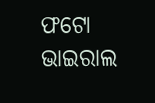ଫଟୋ ଭାଇରାଲ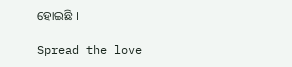ହୋଇଛି ।

Spread the love